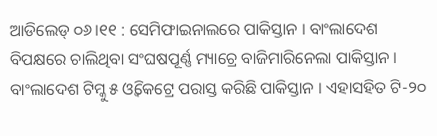ଆଡିଲେଡ୍ ୦୬।୧୧ : ସେମିଫାଇନାଲରେ ପାକିସ୍ତାନ । ବାଂଲାଦେଶ ବିପକ୍ଷରେ ଚାଲିଥିବା ସଂଘଷପୂର୍ଣ୍ଣ ମ୍ୟାଚ୍ରେ ବାଜିମାରିନେଲା ପାକିସ୍ତାନ । ବାଂଲାଦେଶ ଟିମ୍କୁ ୫ ଓ୍ୱିକେଟ୍ରେ ପରାସ୍ତ କରିଛି ପାକିସ୍ତାନ । ଏହାସହିତ ଟି-୨୦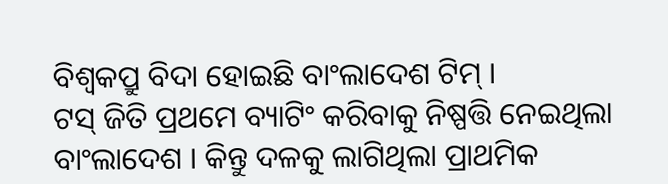ବିଶ୍ୱକପ୍ରୁ ବିଦା ହୋଇଛି ବାଂଲାଦେଶ ଟିମ୍ ।
ଟସ୍ ଜିତି ପ୍ରଥମେ ବ୍ୟାଟିଂ କରିବାକୁ ନିଷ୍ପତ୍ତି ନେଇଥିଲା ବାଂଲାଦେଶ । କିନ୍ତୁ ଦଳକୁ ଲାଗିଥିଲା ପ୍ରାଥମିକ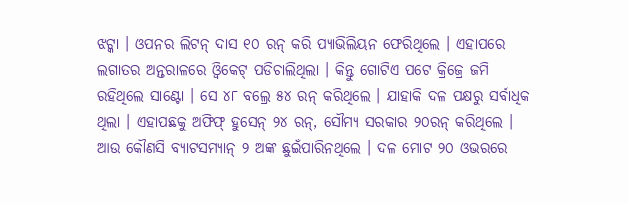ଝଟ୍କା । ଓପନର ଲିଟନ୍ ଦାସ ୧୦ ରନ୍ କରି ପ୍ୟାଭିଲିୟନ ଫେରିଥିଲେ । ଏହାପରେ ଲଗାତର ଅନ୍ତରାଳରେ ଓ୍ୱିକେଟ୍ ପଡିଚାଲିଥିଲା । କିନ୍ତୁ ଗୋଟିଏ ପଟେ କ୍ରିଜ୍ରେ ଜମି ରହିଥିଲେ ସାଣ୍ଟୋ । ସେ ୪୮ ବଲ୍ରେ ୫୪ ରନ୍ କରିଥିଲେ । ଯାହାକି ଦଳ ପକ୍ଷରୁ ସର୍ବାଧିକ ଥିଲା । ଏହାପଛକୁ ଅଫିଫ୍ ହୁସେନ୍ ୨୪ ରନ୍, ସୌମ୍ୟ ସରକାର ୨୦ରନ୍ କରିଥିଲେ । ଆଉ କୌଣସି ବ୍ୟାଟସମ୍ୟାନ୍ ୨ ଅଙ୍କ ଛୁଇଁପାରିନଥିଲେ । ଦଳ ମୋଟ ୨୦ ଓଭରରେ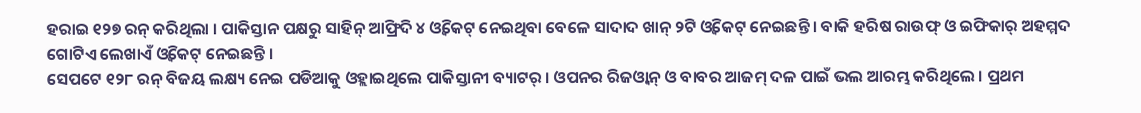ହରାଇ ୧୨୭ ରନ୍ କରିଥିଲା । ପାକିସ୍ତାନ ପକ୍ଷରୁ ସାହିନ୍ ଆଫ୍ରିଦି ୪ ଓ୍ୱିକେଟ୍ ନେଇଥିବା ବେଳେ ସାଦାଦ ଖାନ୍ ୨ଟି ଓ୍ୱିକେଟ୍ ନେଇଛନ୍ତି । ବାକି ହରିଷ ରାଉଫ୍ ଓ ଇଫିକାର୍ ଅହମ୍ମଦ ଗୋଟିଏ ଲେଖାଏଁ ଓ୍ୱିକେଟ୍ ନେଇଛନ୍ତି ।
ସେପଟେ ୧୨୮ ରନ୍ ବିଜୟ ଲକ୍ଷ୍ୟ ନେଇ ପଡିଆକୁ ଓହ୍ଲାଇଥିଲେ ପାକିସ୍ତାନୀ ବ୍ୟାଟର୍ । ଓପନର ରିଜଓ୍ୱାନ୍ ଓ ବାବର ଆଜମ୍ ଦଳ ପାଇଁ ଭଲ ଆରମ୍ଭ କରିଥିଲେ । ପ୍ରଥମ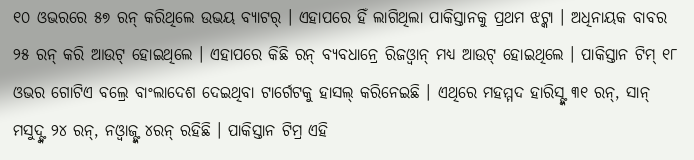୧୦ ଓଭରରେ ୫୭ ରନ୍ କରିଥିଲେ ଉଭୟ ବ୍ୟାଟର୍ । ଏହାପରେ ହିଁ ଲାଗିଥିଲା ପାକିସ୍ତାନକୁ ପ୍ରଥମ ଝଟ୍କା । ଅଧିନାୟକ ବାବର ୨୫ ରନ୍ କରି ଆଉଟ୍ ହୋଇଥିଲେ । ଏହାପରେ କିଛି ରନ୍ ବ୍ୟବଧାନ୍ରେ ରିଜଓ୍ୱାନ୍ ମଧ୍ୟ ଆଉଟ୍ ହୋଇଥିଲେ । ପାକିସ୍ତାନ ଟିମ୍ ୧୮ ଓଭର ଗୋଟିଏ ବଲ୍ରେ ବାଂଲାଦେଶ ଦେଇଥିବା ଟାର୍ଗେଟକୁ ହାସଲ୍ କରିନେଇଛି । ଏଥିରେ ମହମ୍ମଦ ହାରିସ୍ଙ୍କ ୩୧ ରନ୍, ସାନ୍ ମସୁଦ୍ଙ୍କ ୨୪ ରନ୍, ନଓ୍ୱାଜ୍ଙ୍କ ୪ରନ୍ ରହିଛି । ପାକିସ୍ତାନ ଟିମ୍ର ଏହି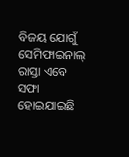ବିଜୟ ଯୋଗୁଁ ସେମିଫାଇନାଲ୍ ରାସ୍ତା ଏବେ ସଫା ହୋଇଯାଇଛି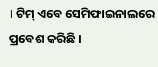। ଟିମ୍ ଏବେ ସେମିଫାଇନାଲରେ ପ୍ରବେଶ କରିଛି ।